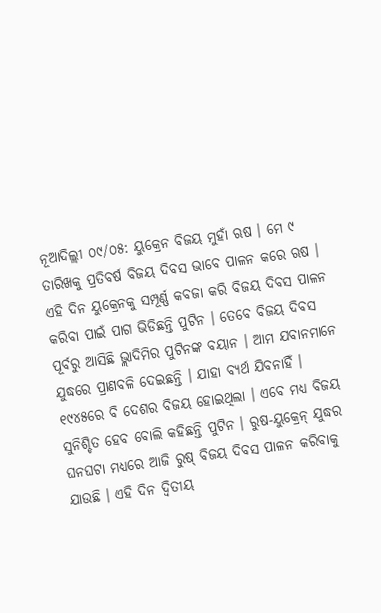ନୂଆଦିଲ୍ଲୀ ୦୯/୦୫: ୟୁକ୍ରେନ ବିଜୟ ମୁହାଁ ଋଷ । ମେ ୯ ତାରିଖକୁ ପ୍ରତିବର୍ଷ ବିଜୟ ଦିବସ ଭାବେ ପାଳନ କରେ ଋଷ । ଏହି ଦିନ ୟୁକ୍ରେନକୁ ସମ୍ପୂର୍ଣ୍ଣ କବଜା କରି ବିଜୟ ଦିବସ ପାଳନ କରିବା ପାଇଁ ପାଗ ଭିଡିଛନ୍ତି ପୁଟିନ । ତେବେ ବିଜୟ ଦିବସ ପୂର୍ବରୁ ଆସିଛି ଭ୍ଲାଦିମିର ପୁଟିନଙ୍କ ବୟାନ । ଆମ ଯବାନମାନେ ଯୁଦ୍ଧରେ ପ୍ରାଣବଳି ଦେଇଛନ୍ତି । ଯାହା ବ୍ୟର୍ଥ ଯିବନାହିଁ । ୧୯୪୫ରେ ବି ଦେଶର ବିଜୟ ହୋଇଥିଲା । ଏବେ ମଧ୍ୟ ବିଜୟ ସୁନିଶ୍ଚିତ ହେବ ବୋଲି କହିଛନ୍ତି ପୁଟିନ । ରୁଷ-ୟୁକ୍ରେନ୍ ଯୁଦ୍ଧର ଘନଘଟା ମଧ୍ୟରେ ଆଜି ରୁଷ୍ ବିଜୟ ଦିବସ ପାଳନ କରିବାକୁ ଯାଉଛି । ଏହି ଦିନ ଦ୍ବିତୀୟ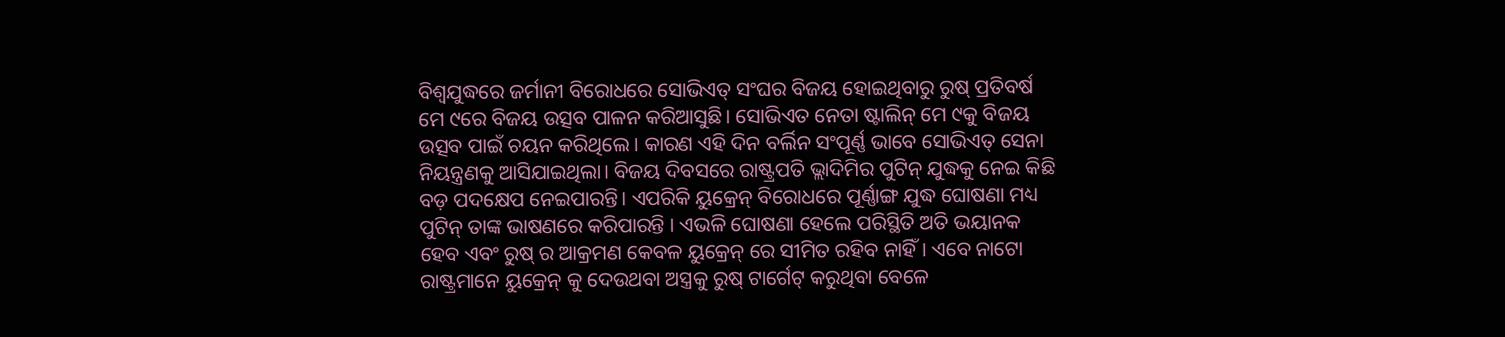ବିଶ୍ବଯୁଦ୍ଧରେ ଜର୍ମାନୀ ବିରୋଧରେ ସୋଭିଏତ୍ ସଂଘର ବିଜୟ ହୋଇଥିବାରୁ ରୁଷ୍ ପ୍ରତିବର୍ଷ ମେ ୯ରେ ବିଜୟ ଉତ୍ସବ ପାଳନ କରିଆସୁଛି। ସୋଭିଏତ ନେତା ଷ୍ଟାଲିନ୍ ମେ ୯କୁ ବିଜୟ ଉତ୍ସବ ପାଇଁ ଚୟନ କରିଥିଲେ । କାରଣ ଏହି ଦିନ ବର୍ଲିନ ସଂପୂର୍ଣ୍ଣ ଭାବେ ସୋଭିଏତ୍ ସେନା ନିୟନ୍ତ୍ରଣକୁ ଆସିଯାଇଥିଲା। ବିଜୟ ଦିବସରେ ରାଷ୍ଟ୍ରପତି ଭ୍ଲାଦିମିର ପୁଟିନ୍ ଯୁଦ୍ଧକୁ ନେଇ କିଛି ବଡ଼ ପଦକ୍ଷେପ ନେଇପାରନ୍ତି। ଏପରିକି ୟୁକ୍ରେନ୍ ବିରୋଧରେ ପୂର୍ଣ୍ଣାଙ୍ଗ ଯୁଦ୍ଧ ଘୋଷଣା ମଧ୍ୟ ପୁଟିନ୍ ତାଙ୍କ ଭାଷଣରେ କରିପାରନ୍ତି । ଏଭଳି ଘୋଷଣା ହେଲେ ପରିସ୍ଥିତି ଅତି ଭୟାନକ ହେବ ଏବଂ ରୁଷ୍ ର ଆକ୍ରମଣ କେବଳ ୟୁକ୍ରେନ୍ ରେ ସୀମିତ ରହିବ ନାହିଁ। ଏବେ ନାଟୋ ରାଷ୍ଟ୍ରମାନେ ୟୁକ୍ରେନ୍ କୁ ଦେଉଥବା ଅସ୍ତ୍ରକୁ ରୁଷ୍ ଟାର୍ଗେଟ୍ କରୁଥିବା ବେଳେ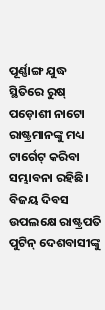ପୂର୍ଣ୍ଣାଙ୍ଗ ଯୁଦ୍ଧ ସ୍ଥିତିରେ ରୁଷ୍ ପଡ଼ୋଶୀ ନାଟୋ ରାଷ୍ଟ୍ରମାନଙ୍କୁ ମଧ୍ୟ ଟାର୍ଗେଟ୍ କରିବା ସମ୍ଭାବନା ରହିଛି। ବିଜୟ ଦିବସ ଉପଲକ୍ଷେ ରାଷ୍ଟ୍ରପତି ପୁଟିନ୍ ଦେଶବାସୀଙ୍କୁ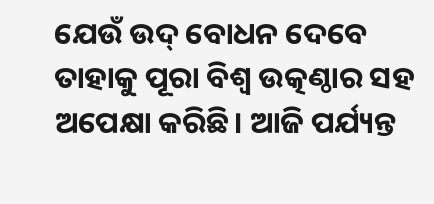ଯେଉଁ ଉଦ୍ ବୋଧନ ଦେବେ ତାହାକୁ ପୂରା ବିଶ୍ବ ଉତ୍କଣ୍ଠାର ସହ ଅପେକ୍ଷା କରିଛି। ଆଜି ପର୍ଯ୍ୟନ୍ତ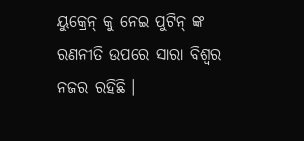ୟୁକ୍ରେନ୍ କୁ ନେଇ ପୁଟିନ୍ ଙ୍କ ରଣନୀତି ଉପରେ ସାରା ବିଶ୍ବର ନଜର ରହିଛି ।